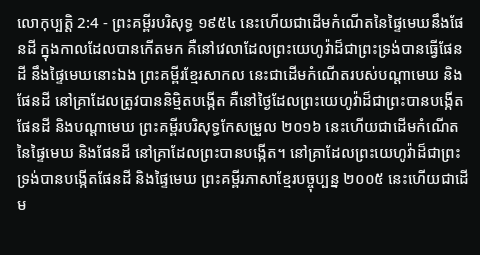លោកុប្បត្តិ 2:4 - ព្រះគម្ពីរបរិសុទ្ធ ១៩៥៤ នេះហើយជាដើមកំណើតនៃផ្ទៃមេឃនឹងផែនដី ក្នុងកាលដែលបានកើតមក គឺនៅវេលាដែលព្រះយេហូវ៉ាដ៏ជាព្រះទ្រង់បានធ្វើផែនដី នឹងផ្ទៃមេឃនោះឯង ព្រះគម្ពីរខ្មែរសាកល នេះជាដើមកំណើតរបស់បណ្ដាមេឃ និងផែនដី នៅគ្រាដែលត្រូវបាននិម្មិតបង្កើត គឺនៅថ្ងៃដែលព្រះយេហូវ៉ាដ៏ជាព្រះបានបង្កើតផែនដី និងបណ្ដាមេឃ ព្រះគម្ពីរបរិសុទ្ធកែសម្រួល ២០១៦ នេះហើយជាដើមកំណើតនៃផ្ទៃមេឃ និងផែនដី នៅគ្រាដែលព្រះបានបង្កើត។ នៅគ្រាដែលព្រះយេហូវ៉ាដ៏ជាព្រះទ្រង់បានបង្កើតផែនដី និងផ្ទៃមេឃ ព្រះគម្ពីរភាសាខ្មែរបច្ចុប្បន្ន ២០០៥ នេះហើយជាដើម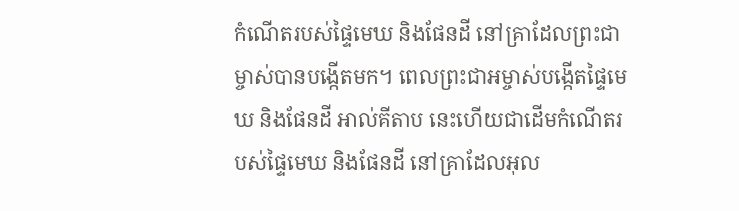កំណើតរបស់ផ្ទៃមេឃ និងផែនដី នៅគ្រាដែលព្រះជាម្ចាស់បានបង្កើតមក។ ពេលព្រះជាអម្ចាស់បង្កើតផ្ទៃមេឃ និងផែនដី អាល់គីតាប នេះហើយជាដើមកំណើតរបស់ផ្ទៃមេឃ និងផែនដី នៅគ្រាដែលអុល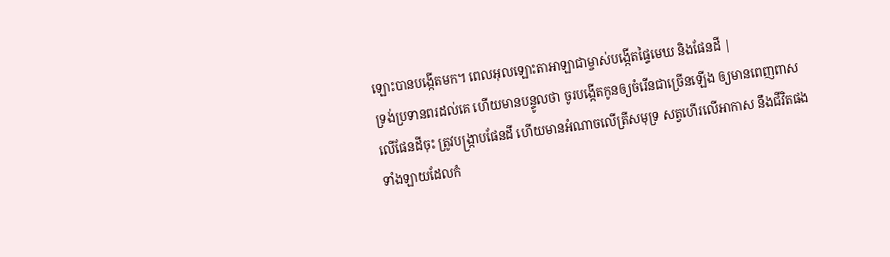ឡោះបានបង្កើតមក។ ពេលអុលឡោះតាអាឡាជាម្ចាស់បង្កើតផ្ទៃមេឃ និងផែនដី |
ទ្រង់ប្រទានពរដល់គេ ហើយមានបន្ទូលថា ចូរបង្កើតកូនឲ្យចំរើនជាច្រើនឡើង ឲ្យមានពេញពាសលើផែនដីចុះ ត្រូវបង្ក្រាបផែនដី ហើយមានអំណាចលើត្រីសមុទ្រ សត្វហើរលើអាកាស នឹងជីវិតផងទាំងឡាយដែលកំ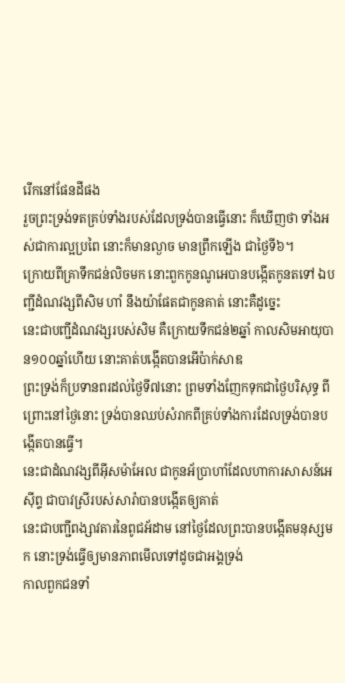រើកនៅផែនដីផង
រួចព្រះទ្រង់ទតគ្រប់ទាំងរបស់ដែលទ្រង់បានធ្វើនោះ ក៏ឃើញថា ទាំងអស់ជាការល្អប្រពៃ នោះក៏មានល្ងាច មានព្រឹកឡើង ជាថ្ងៃទី៦។
ក្រោយពីគ្រាទឹកជន់លិចមក នោះពួកកូនណូអេបានបង្កើតកូនតទៅ ឯបញ្ជីដំណវង្សពីសិម ហាំ នឹងយ៉ាផែតជាកូនគាត់ នោះគឺដូច្នេះ
នេះជាបញ្ជីដំណវង្សរបស់សិម គឺក្រោយទឹកជន់២ឆ្នាំ កាលសិមអាយុបាន១០០ឆ្នាំហើយ នោះគាត់បង្កើតបានអើប៉ាក់សាឌ
ព្រះទ្រង់ក៏ប្រទានពរដល់ថ្ងៃទី៧នោះ ព្រមទាំងញែកទុកជាថ្ងៃបរិសុទ្ធ ពីព្រោះនៅថ្ងៃនោះ ទ្រង់បានឈប់សំរាកពីគ្រប់ទាំងការដែលទ្រង់បានបង្កើតបានធ្វើ។
នេះជាដំណវង្សពីអ៊ីសម៉ាអែល ជាកូនអ័ប្រាហាំដែលហាការសាសន៍អេស៊ីព្ទ ជាបាវស្រីរបស់សារ៉ាបានបង្កើតឲ្យគាត់
នេះជាបញ្ជីពង្សាវតារនៃពូជអ័ដាម នៅថ្ងៃដែលព្រះបានបង្កើតមនុស្សមក នោះទ្រង់ធ្វើឲ្យមានភាពមើលទៅដូចជាអង្គទ្រង់
កាលពួកជនទាំ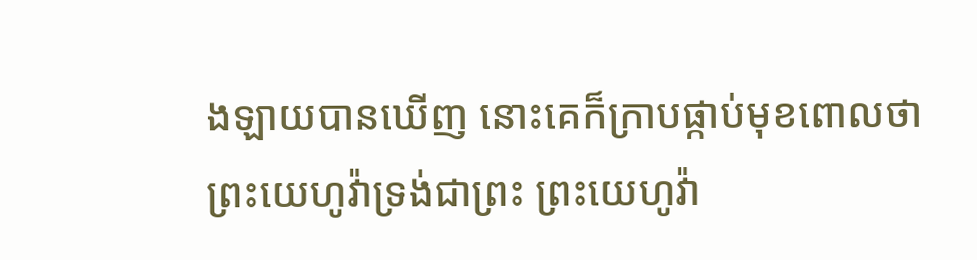ងឡាយបានឃើញ នោះគេក៏ក្រាបផ្កាប់មុខពោលថា ព្រះយេហូវ៉ាទ្រង់ជាព្រះ ព្រះយេហូវ៉ា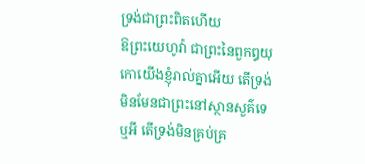ទ្រង់ជាព្រះពិតហើយ
ឱព្រះយេហូវ៉ា ជាព្រះនៃពួកឰយុកោយើងខ្ញុំរាល់គ្នាអើយ តើទ្រង់មិនមែនជាព្រះនៅស្ថានសួគ៌ទេឬអី តើទ្រង់មិនគ្រប់គ្រ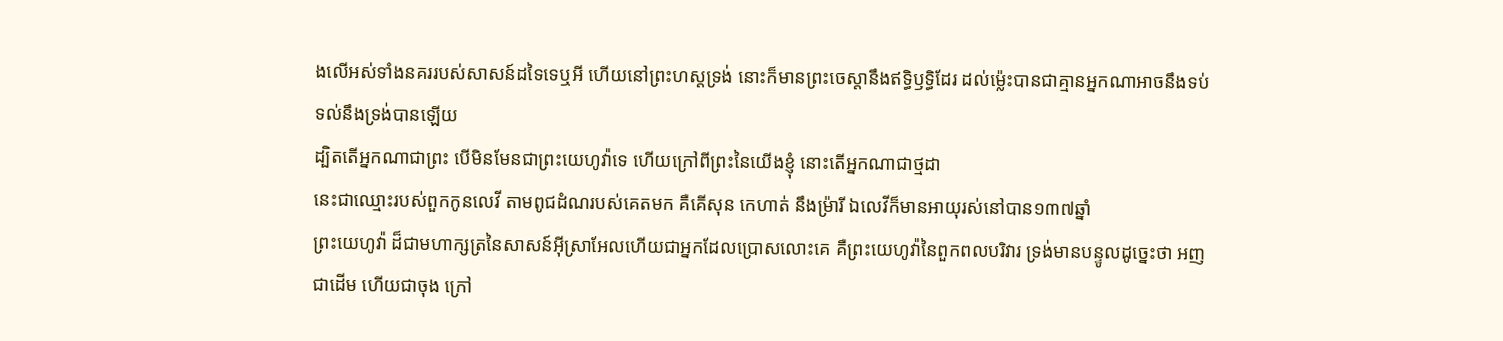ងលើអស់ទាំងនគររបស់សាសន៍ដទៃទេឬអី ហើយនៅព្រះហស្តទ្រង់ នោះក៏មានព្រះចេស្តានឹងឥទ្ធិឫទ្ធិដែរ ដល់ម៉្លេះបានជាគ្មានអ្នកណាអាចនឹងទប់ទល់នឹងទ្រង់បានឡើយ
ដ្បិតតើអ្នកណាជាព្រះ បើមិនមែនជាព្រះយេហូវ៉ាទេ ហើយក្រៅពីព្រះនៃយើងខ្ញុំ នោះតើអ្នកណាជាថ្មដា
នេះជាឈ្មោះរបស់ពួកកូនលេវី តាមពូជដំណរបស់គេតមក គឺគើសុន កេហាត់ នឹងម្រ៉ារី ឯលេវីក៏មានអាយុរស់នៅបាន១៣៧ឆ្នាំ
ព្រះយេហូវ៉ា ដ៏ជាមហាក្សត្រនៃសាសន៍អ៊ីស្រាអែលហើយជាអ្នកដែលប្រោសលោះគេ គឺព្រះយេហូវ៉ានៃពួកពលបរិវារ ទ្រង់មានបន្ទូលដូច្នេះថា អញជាដើម ហើយជាចុង ក្រៅ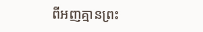ពីអញគ្មានព្រះ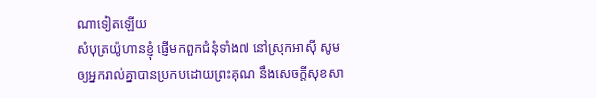ណាទៀតឡើយ
សំបុត្រយ៉ូហានខ្ញុំ ផ្ញើមកពួកជំនុំទាំង៧ នៅស្រុកអាស៊ី សូមឲ្យអ្នករាល់គ្នាបានប្រកបដោយព្រះគុណ នឹងសេចក្ដីសុខសា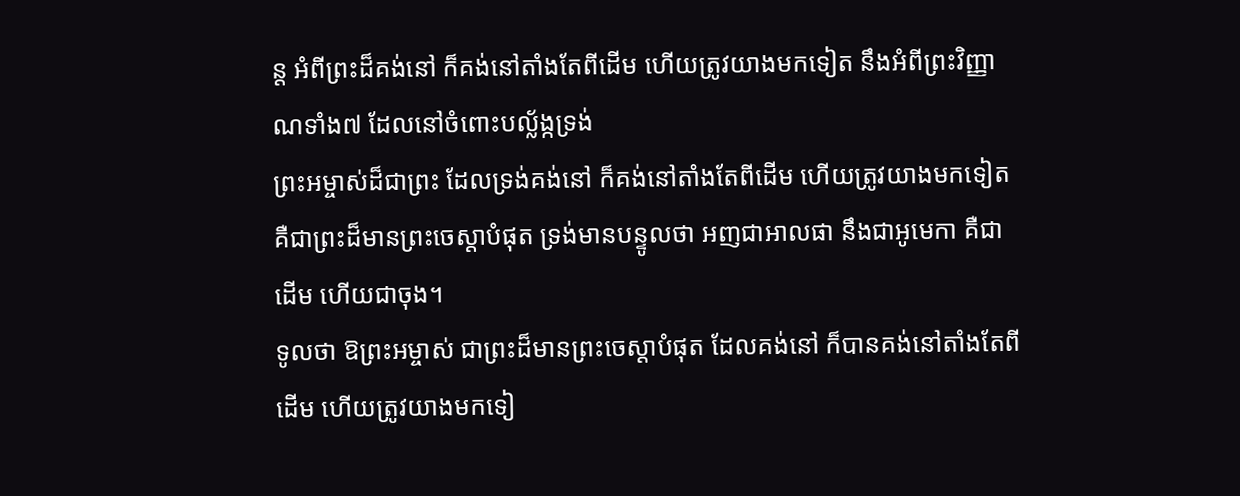ន្ត អំពីព្រះដ៏គង់នៅ ក៏គង់នៅតាំងតែពីដើម ហើយត្រូវយាងមកទៀត នឹងអំពីព្រះវិញ្ញាណទាំង៧ ដែលនៅចំពោះបល្ល័ង្កទ្រង់
ព្រះអម្ចាស់ដ៏ជាព្រះ ដែលទ្រង់គង់នៅ ក៏គង់នៅតាំងតែពីដើម ហើយត្រូវយាងមកទៀត គឺជាព្រះដ៏មានព្រះចេស្តាបំផុត ទ្រង់មានបន្ទូលថា អញជាអាលផា នឹងជាអូមេកា គឺជាដើម ហើយជាចុង។
ទូលថា ឱព្រះអម្ចាស់ ជាព្រះដ៏មានព្រះចេស្តាបំផុត ដែលគង់នៅ ក៏បានគង់នៅតាំងតែពីដើម ហើយត្រូវយាងមកទៀ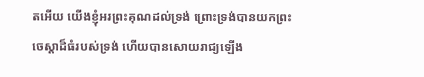តអើយ យើងខ្ញុំអរព្រះគុណដល់ទ្រង់ ព្រោះទ្រង់បានយកព្រះចេស្តាដ៏ធំរបស់ទ្រង់ ហើយបានសោយរាជ្យឡើង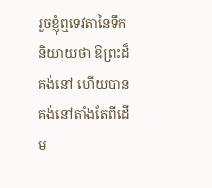រួចខ្ញុំឮទេវតានៃទឹកនិយាយថា ឱព្រះដ៏គង់នៅ ហើយបានគង់នៅតាំងតែពីដើម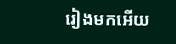រៀងមកអើយ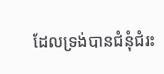ដែលទ្រង់បានជំនុំជំរះ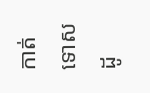កាត់ទោសដូ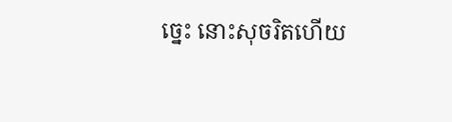ច្នេះ នោះសុចរិតហើយ